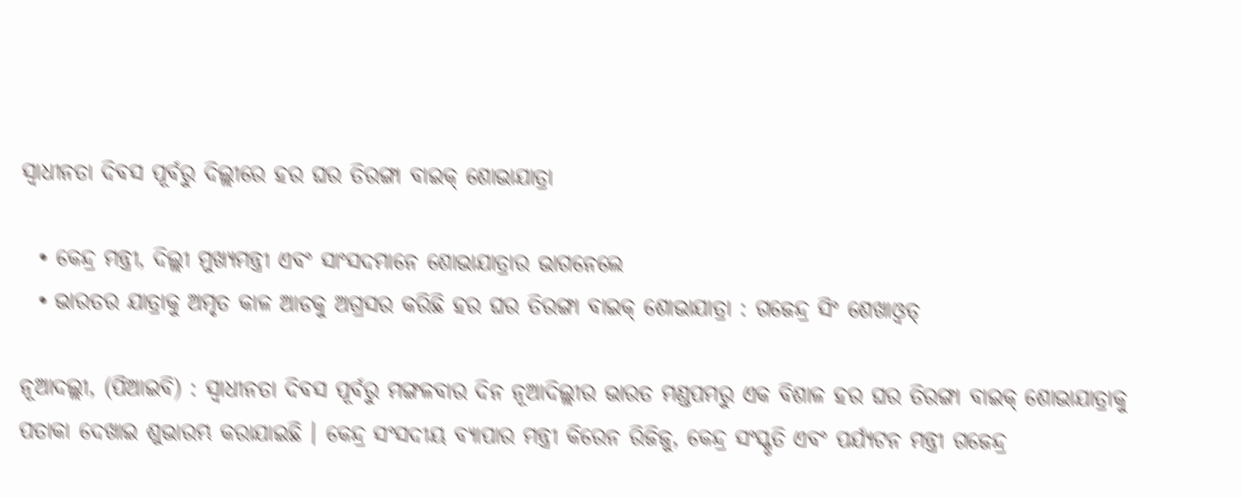ସ୍ୱାଧୀନତା ଦିବସ ପୂର୍ବରୁ ଦିଲ୍ଲୀରେ ହର ଘର ତିରଙ୍ଗା ବାଇକ୍ ଶୋଭାଯାତ୍ରା

  • କେନ୍ଦ୍ର ମନ୍ତ୍ରୀ, ଦିଲ୍ଲୀ ମୁଖ୍ୟମନ୍ତ୍ରୀ ଏବଂ ସାଂସଦମାନେ ଶୋଭାଯାତ୍ରାର ଭାଗନେଲେ
  • ଭାରତର ଯାତ୍ରାକୁ ଅମୃତ କାଳ ଆଡକୁ ଅଗ୍ରସର କରିଛି ହର ଘର ତିରଙ୍ଗା ବାଇକ୍ ଶୋଭାଯାତ୍ରା : ଗଜେନ୍ଦ୍ର ସିଂ ଶେଖାଓ୍ୱତ୍

ନୂଆଦଲ୍ଲୀ, (ପିଆଇବି) : ସ୍ୱାଧୀନତା ଦିବସ ପୂର୍ବରୁ ମଙ୍ଗଳବାର ଦିନ ନୂଆଦିଲ୍ଲୀର ଭାରତ ମଣ୍ଡପମରୁ ଏକ ବିଶାଳ ହର ଘର ତିରଙ୍ଗା ବାଇକ୍ ଶୋଭାଯାତ୍ରାକୁ ପତାକା ଦେଖାଇ ଶୁଭାରମ୍ଭ କରାଯାଇଛି । କେନ୍ଦ୍ର ସଂସଦୀୟ ବ୍ୟାପାର ମନ୍ତ୍ରୀ କିରେନ ରିଜିଜୁ, କେନ୍ଦ୍ର ସଂସ୍କୃତି ଏବଂ ପର୍ଯ୍ୟଟନ ମନ୍ତ୍ରୀ ଗଜେନ୍ଦ୍ର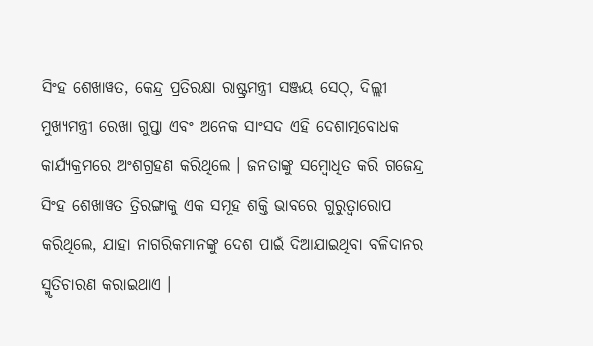ସିଂହ ଶେଖାୱତ, କେନ୍ଦ୍ର ପ୍ରତିରକ୍ଷା ରାଷ୍ଟ୍ରମନ୍ତ୍ରୀ ସଞ୍ଜୟ ସେଠ୍, ଦିଲ୍ଲୀ ମୁଖ୍ୟମନ୍ତ୍ରୀ ରେଖା ଗୁପ୍ତା ଏବଂ ଅନେକ ସାଂସଦ ଏହି ଦେଶାତ୍ମବୋଧକ କାର୍ଯ୍ୟକ୍ରମରେ ଅଂଶଗ୍ରହଣ କରିଥିଲେ । ଜନତାଙ୍କୁ ସମ୍ବୋଧିତ କରି ଗଜେନ୍ଦ୍ର ସିଂହ ଶେଖାୱତ ତ୍ରିରଙ୍ଗାକୁ ଏକ ସମୂହ ଶକ୍ତି ଭାବରେ ଗୁରୁତ୍ୱାରୋପ କରିଥିଲେ, ଯାହା ନାଗରିକମାନଙ୍କୁ ଦେଶ ପାଇଁ ଦିଆଯାଇଥିବା ବଳିଦାନର ସ୍ମୃତିଚାରଣ କରାଇଥାଏ ।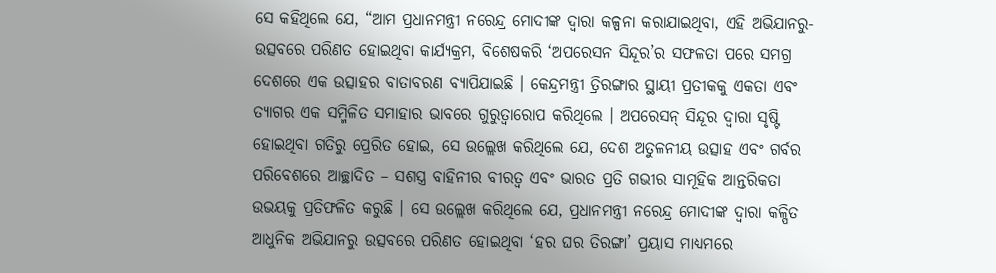ସେ କହିଥିଲେ ଯେ, “ଆମ ପ୍ରଧାନମନ୍ତ୍ରୀ ନରେନ୍ଦ୍ର ମୋଦୀଙ୍କ ଦ୍ୱାରା କଳ୍ପନା କରାଯାଇଥିବା, ଏହି ଅଭିଯାନରୁ-ଉତ୍ସବରେ ପରିଣତ ହୋଇଥିବା କାର୍ଯ୍ୟକ୍ରମ, ବିଶେଷକରି ‘ଅପରେସନ ସିନ୍ଦୂର’ର ସଫଳତା ପରେ ସମଗ୍ର ଦେଶରେ ଏକ ଉତ୍ସାହର ବାତାବରଣ ବ୍ୟାପିଯାଇଛି । କେନ୍ଦ୍ରମନ୍ତ୍ରୀ ତ୍ରିରଙ୍ଗାର ସ୍ଥାୟୀ ପ୍ରତୀକକୁ ଏକତା ଏବଂ ତ୍ୟାଗର ଏକ ସମ୍ମିଳିତ ସମାହାର ଭାବରେ ଗୁରୁତ୍ୱାରୋପ କରିଥିଲେ । ଅପରେସନ୍ ସିନ୍ଦୂର ଦ୍ୱାରା ସୃଷ୍ଟି ହୋଇଥିବା ଗତିରୁ ପ୍ରେରିତ ହୋଇ, ସେ ଉଲ୍ଲେଖ କରିଥିଲେ ଯେ, ଦେଶ ଅତୁଳନୀୟ ଉତ୍ସାହ ଏବଂ ଗର୍ବର ପରିବେଶରେ ଆଚ୍ଛାଦିତ – ସଶସ୍ତ୍ର ବାହିନୀର ବୀରତ୍ୱ ଏବଂ ଭାରତ ପ୍ରତି ଗଭୀର ସାମୂହିକ ଆନ୍ତରିକତା ଉଭୟକୁ ପ୍ରତିଫଳିତ କରୁଛି । ସେ ଉଲ୍ଲେଖ କରିଥିଲେ ଯେ, ପ୍ରଧାନମନ୍ତ୍ରୀ ନରେନ୍ଦ୍ର ମୋଦୀଙ୍କ ଦ୍ୱାରା କଳ୍ପିତ ଆଧୁନିକ ଅଭିଯାନରୁ ଉତ୍ସବରେ ପରିଣତ ହୋଇଥିବା ‘ହର ଘର ତିରଙ୍ଗା’ ପ୍ରୟାସ ମାଧ୍ୟମରେ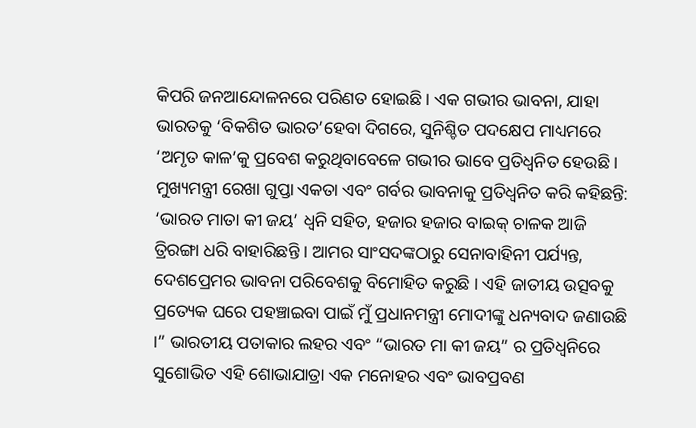କିପରି ଜନଆନ୍ଦୋଳନରେ ପରିଣତ ହୋଇଛି । ଏକ ଗଭୀର ଭାବନା, ଯାହା ଭାରତକୁ ‘ବିକଶିତ ଭାରତ’ହେବା ଦିଗରେ, ସୁନିଶ୍ଚିତ ପଦକ୍ଷେପ ମାଧ୍ୟମରେ ‘ଅମୃତ କାଳ’କୁ ପ୍ରବେଶ କରୁଥିବାବେଳେ ଗଭୀର ଭାବେ ପ୍ରତିଧ୍ୱନିତ ହେଉଛି । ମୁଖ୍ୟମନ୍ତ୍ରୀ ରେଖା ଗୁପ୍ତା ଏକତା ଏବଂ ଗର୍ବର ଭାବନାକୁ ପ୍ରତିଧ୍ୱନିତ କରି କହିଛନ୍ତି: ‘ଭାରତ ମାତା କୀ ଜୟ’ ଧ୍ୱନି ସହିତ, ହଜାର ହଜାର ବାଇକ୍ ଚାଳକ ଆଜି ତ୍ରିରଙ୍ଗା ଧରି ବାହାରିଛନ୍ତି । ଆମର ସାଂସଦଙ୍କଠାରୁ ସେନାବାହିନୀ ପର୍ଯ୍ୟନ୍ତ, ଦେଶପ୍ରେମର ଭାବନା ପରିବେଶକୁ ବିମୋହିତ କରୁଛି । ଏହି ଜାତୀୟ ଉତ୍ସବକୁ ପ୍ରତ୍ୟେକ ଘରେ ପହଞ୍ଚାଇବା ପାଇଁ ମୁଁ ପ୍ରଧାନମନ୍ତ୍ରୀ ମୋଦୀଙ୍କୁ ଧନ୍ୟବାଦ ଜଣାଉଛି ।” ଭାରତୀୟ ପତାକାର ଲହର ଏବଂ “ଭାରତ ମା କୀ ଜୟ” ର ପ୍ରତିଧ୍ୱନିରେ ସୁଶୋଭିତ ଏହି ଶୋଭାଯାତ୍ରା ଏକ ମନୋହର ଏବଂ ଭାବପ୍ରବଣ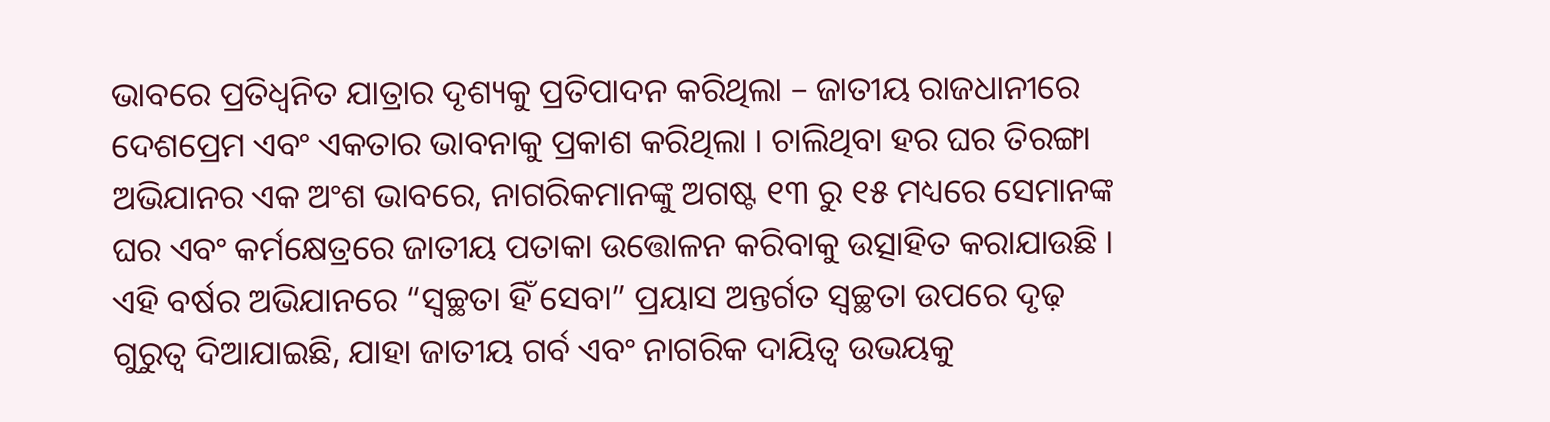ଭାବରେ ପ୍ରତିଧ୍ୱନିତ ଯାତ୍ରାର ଦୃଶ୍ୟକୁ ପ୍ରତିପାଦନ କରିଥିଲା – ଜାତୀୟ ରାଜଧାନୀରେ ଦେଶପ୍ରେମ ଏବଂ ଏକତାର ଭାବନାକୁ ପ୍ରକାଶ କରିଥିଲା । ଚାଲିଥିବା ହର ଘର ତିରଙ୍ଗା ଅଭିଯାନର ଏକ ଅଂଶ ଭାବରେ, ନାଗରିକମାନଙ୍କୁ ଅଗଷ୍ଟ ୧୩ ରୁ ୧୫ ମଧ୍ୟରେ ସେମାନଙ୍କ ଘର ଏବଂ କର୍ମକ୍ଷେତ୍ରରେ ଜାତୀୟ ପତାକା ଉତ୍ତୋଳନ କରିବାକୁ ଉତ୍ସାହିତ କରାଯାଉଛି । ଏହି ବର୍ଷର ଅଭିଯାନରେ “ସ୍ୱଚ୍ଛତା ହିଁ ସେବା” ପ୍ରୟାସ ଅନ୍ତର୍ଗତ ସ୍ୱଚ୍ଛତା ଉପରେ ଦୃଢ଼ ଗୁରୁତ୍ୱ ଦିଆଯାଇଛି, ଯାହା ଜାତୀୟ ଗର୍ବ ଏବଂ ନାଗରିକ ଦାୟିତ୍ୱ ଉଭୟକୁ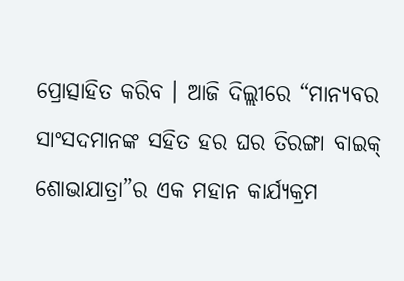ପ୍ରୋତ୍ସାହିତ କରିବ । ଆଜି ଦିଲ୍ଲୀରେ “ମାନ୍ୟବର ସାଂସଦମାନଙ୍କ ସହିତ ହର ଘର ତିରଙ୍ଗା ବାଇକ୍ ଶୋଭାଯାତ୍ରା”ର ଏକ ମହାନ କାର୍ଯ୍ୟକ୍ରମ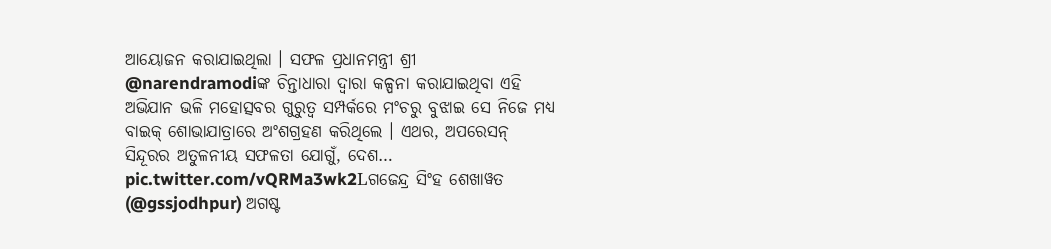ଆୟୋଜନ କରାଯାଇଥିଲା । ସଫଳ ପ୍ରଧାନମନ୍ତ୍ରୀ ଶ୍ରୀ @narendramodiଙ୍କ ଚିନ୍ତାଧାରା ଦ୍ୱାରା କଳ୍ପନା କରାଯାଇଥିବା ଏହି ଅଭିଯାନ ଭଳି ମହୋତ୍ସବର ଗୁରୁତ୍ୱ ସମ୍ପର୍କରେ ମଂଚରୁ ବୁଝାଇ ସେ ନିଜେ ମଧ୍ୟ ବାଇକ୍ ଶୋଭାଯାତ୍ରାରେ ଅଂଶଗ୍ରହଣ କରିଥିଲେ । ଏଥର, ଅପରେସନ୍ ସିନ୍ଦୂରର ଅତୁଳନୀୟ ସଫଳତା ଯୋଗୁଁ, ଦେଶ… pic.twitter.com/vQRMa3wk2Lଗଜେନ୍ଦ୍ର ସିଂହ ଶେଖାୱତ (@gssjodhpur) ଅଗଷ୍ଟ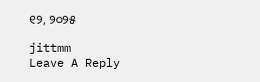୧୨, ୨୦୨୫

jittmm
Leave A Reply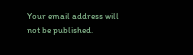Your email address will not be published.